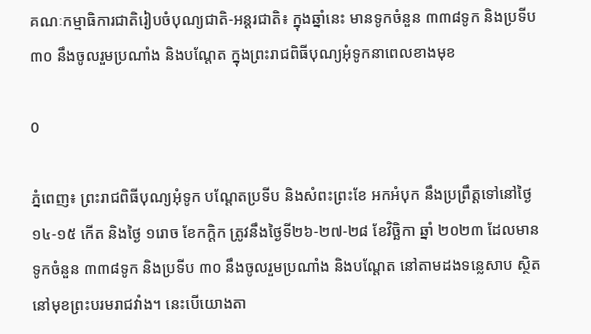គណៈកម្មាធិការជាតិរៀបចំបុណ្យជាតិ-អន្តរជាតិ៖ ក្នុងឆ្នាំនេះ មានទូកចំនួន ៣៣៨ទូក និងប្រទីប ៣០ នឹងចូលរួមប្រណាំង និងបណ្តែត ក្នុងព្រះរាជពិធីបុណ្យអុំទូកនាពេលខាងមុខ

0

ភ្នំពេញ៖ ព្រះរាជពិធីបុណ្យអុំទូក បណ្តែតប្រទីប និងសំពះព្រះខែ អកអំបុក នឹងប្រព្រឹត្តទៅនៅថ្ងៃ ១៤-១៥ កើត និងថ្ងៃ ១រោច ខែកក្តិក ត្រូវនឹងថ្ងៃទី២៦-២៧-២៨ ខែវិច្ឆិកា ឆ្នាំ ២០២៣ ដែលមានទូកចំនួន ៣៣៨ទូក និងប្រទីប ៣០ នឹងចូលរួមប្រណាំង និងបណ្តែត នៅតាមដងទន្លេសាប ស្ថិតនៅមុខព្រះបរមរាជវាំង។ នេះបើយោងតា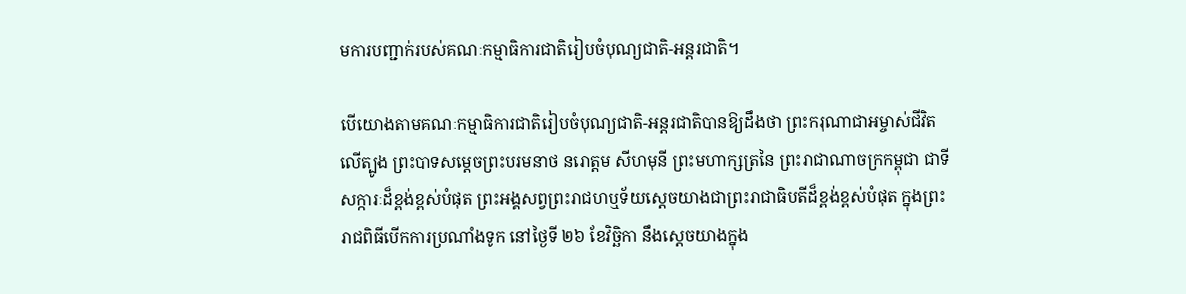មការបញ្ជាក់របស់គណៈកម្មាធិការជាតិរៀបចំបុណ្យជាតិ-អន្តរជាតិ។

បើយោងតាមគណៈកម្មាធិការជាតិរៀបចំបុណ្យជាតិ-អន្តរជាតិបានឱ្យដឹងថា ព្រះករុណាជាអម្ចាស់ជីវិតលើត្បូង ព្រះបាទសម្តេចព្រះបរមនាថ នរោត្តម សីហមុនី ព្រះមហាក្សត្រនៃ ព្រះរាជាណាចក្រកម្ពុជា ជាទីសក្ការៈដ៏ខ្ពង់ខ្ពស់បំផុត ព្រះអង្គសព្វព្រះរាជហឬទ័យស្តេចយាងជាព្រះរាជាធិបតីដ៏ខ្ពង់ខ្ពស់បំផុត ក្នុងព្រះរាជពិធីបើកការប្រណាំងទូក នៅថ្ងៃទី ២៦ ខែវិច្ឆិកា នឹងស្តេចយាងក្នុង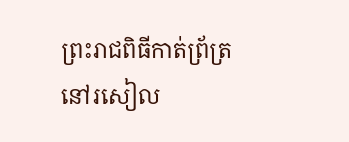ព្រះរាជពិធីកាត់ព្រ័ត្រ នៅរសៀល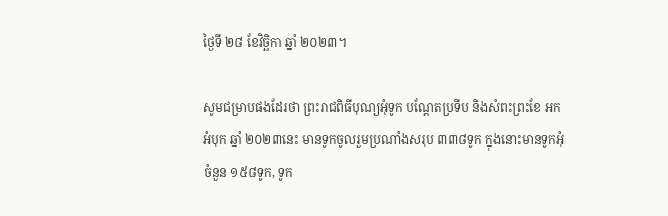ថ្ងៃទី ២៨ ខែវិច្ឆិកា ឆ្នាំ ២០២៣។

សូមជម្រាបផងដែរថា ព្រះរាជពិធីបុណ្យអុំទូក បណ្តែតប្រទីប និងសំពះព្រះខែ អកអំបុក ឆ្នាំ ២០២៣នេះ មានទូកចូលរួមប្រណាំងសរុប ៣៣៨ទូក ក្នុងនោះមានទូកអុំចំនួន ១៥៨ទូក, ទូក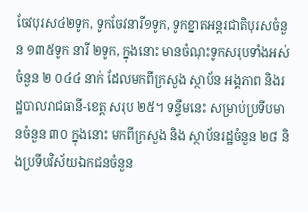ចែវបុរស៤២ទូក, ទូកចែវនារី១ទូក, ទូកខ្នាតអន្តរជាតិបុរសចំនួន ១៣៥ទូក នារី ២ទូក, ក្នុងនោះ មានចំណុះទូកសរុបទាំងអស់ចំនួន ២ ០៤៤ នាក់ ដែលមកពីក្រសួង ស្ថាប័ន អង្គភាព និងរដ្ឋបាលរាជធានី-ខេត្ត សរុប ២៥។ ទន្ទឹមនេះ សម្រាប់ប្រទីបមានចំនួន ៣០ ក្នុងនោះ មកពីក្រសួង និង ស្ថាប័នរដ្ឋចំនួន ២៨ និងប្រទីបវិស័យឯកជនចំនួន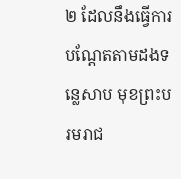២ ដែលនឹងធ្វើការបណ្តែតតាមដងទន្លេសាប មុខព្រះបរមរាជ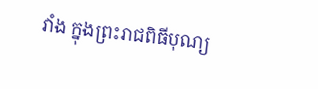វាំង ក្នុងព្រះរាជពិធីបុណ្យ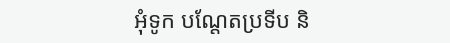អុំទូក បណ្តែតប្រទីប និ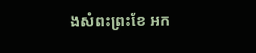ងសំពះព្រះខែ អក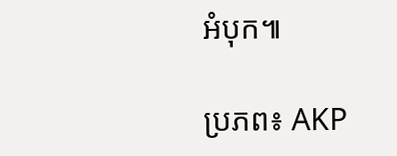អំបុក៕

ប្រភព៖ AKP